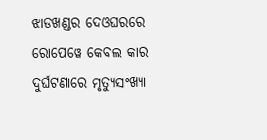ଝାଡଖଣ୍ଡର ଦେଓଘରରେ ରୋପେୱେ କେବଲ କାର ଦୁର୍ଘଟଣାରେ ମୃତ୍ୟୁସଂଖ୍ୟା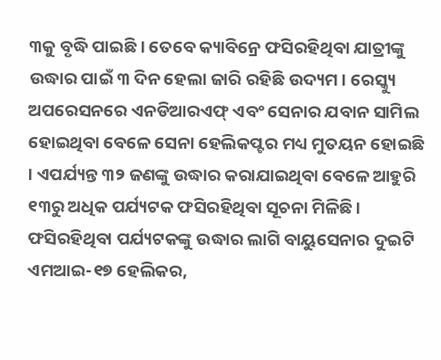୩କୁ ବୃଦ୍ଧି ପାଇଛି । ତେବେ କ୍ୟାବିନ୍ରେ ଫସିରହିଥିବା ଯାତ୍ରୀଙ୍କୁ ଉଦ୍ଧାର ପାଇଁ ୩ ଦିନ ହେଲା ଜାରି ରହିଛି ଉଦ୍ୟମ। ରେସ୍କ୍ୟୁ ଅପରେସନରେ ଏନଡିଆରଏଫ୍ ଏବଂ ସେନାର ଯବାନ ସାମିଲ ହୋଇଥିବା ବେଳେ ସେନା ହେଲିକପ୍ଟର ମଧ୍ୟ ମୁତୟନ ହୋଇଛି । ଏପର୍ଯ୍ୟନ୍ତ ୩୨ ଜଣଙ୍କୁ ଉଦ୍ଧାର କରାଯାଇଥିବା ବେଳେ ଆହୁରି ୧୩ରୁ ଅଧିକ ପର୍ଯ୍ୟଟକ ଫସିରହିଥିବା ସୂଚନା ମିଳିଛି ।
ଫସିରହିଥିବା ପର୍ଯ୍ୟଟକଙ୍କୁ ଉଦ୍ଧାର ଲାଗି ବାୟୁସେନାର ଦୁଇଟି ଏମଆଇ-୧୭ ହେଲିକର,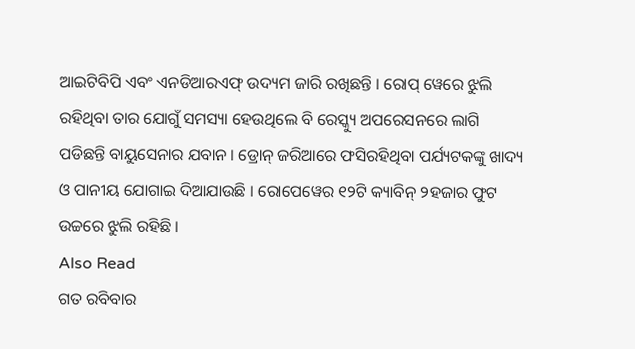ଆଇଟିବିପି ଏବଂ ଏନଡିଆରଏଫ୍ ଉଦ୍ୟମ ଜାରି ରଖିଛନ୍ତି । ରୋପ୍ ୱେରେ ଝୁଲି ରହିଥିବା ତାର ଯୋଗୁଁ ସମସ୍ୟା ହେଉଥିଲେ ବି ରେସ୍କ୍ୟୁ ଅପରେସନରେ ଲାଗି ପଡିଛନ୍ତି ବାୟୁସେନାର ଯବାନ । ଡ୍ରୋନ୍ ଜରିଆରେ ଫସିରହିଥିବା ପର୍ଯ୍ୟଟକଙ୍କୁ ଖାଦ୍ୟ ଓ ପାନୀୟ ଯୋଗାଇ ଦିଆଯାଉଛି । ରୋପେୱେର ୧୨ଟି କ୍ୟାବିନ୍ ୨ହଜାର ଫୁଟ ଉଚ୍ଚରେ ଝୁଲି ରହିଛି ।
Also Read
ଗତ ରବିବାର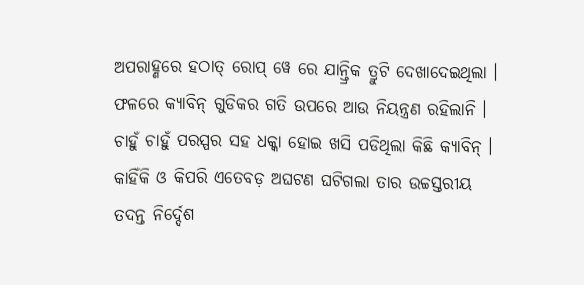ଅପରାହ୍ଣରେ ହଠାତ୍ ରୋପ୍ ୱେ ରେ ଯାନ୍ତ୍ରିକ ତ୍ରୁଟି ଦେଖାଦେଇଥିଲା । ଫଳରେ କ୍ୟାବିନ୍ ଗୁଡିକର ଗତି ଉପରେ ଆଉ ନିୟନ୍ତ୍ରଣ ରହିଲାନି । ଚାହୁଁ ଚାହୁଁ ପରସ୍ପର ସହ ଧକ୍କା ହୋଇ ଖସି ପଡିଥିଲା କିଛି କ୍ୟାବିନ୍ । କାହିଁକି ଓ କିପରି ଏତେବଡ଼ ଅଘଟଣ ଘଟିଗଲା ତାର ଉଚ୍ଚସ୍ତରୀୟ ତଦନ୍ତ ନିର୍ଦ୍ଦେଶ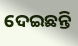ଦେଇଛନ୍ତି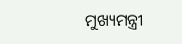ମୁଖ୍ୟମନ୍ତ୍ରୀ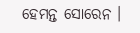ହେମନ୍ତ ସୋରେନ ।